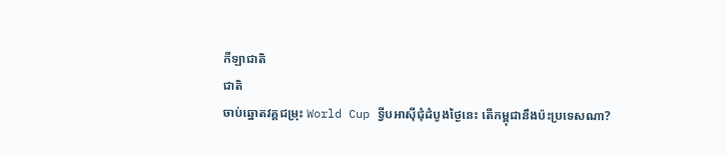កីឡាជាតិ
ជាតិ
ចាប់ឆ្នោតវគ្គជម្រុះ World Cup ទ្វីបអាស៊ីជុំដំបូងថ្ងៃនេះ តើកម្ពុជានឹងប៉ះប្រទេសណា?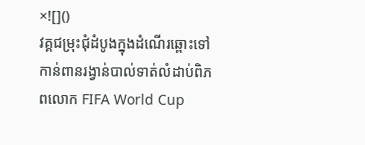×![]()
វគ្គជម្រុះជុំដំបូងក្នុងដំណើរឆ្ពោះទៅកាន់ពានរង្វាន់បាល់ទាត់លំដាប់ពិភពលោក FIFA World Cup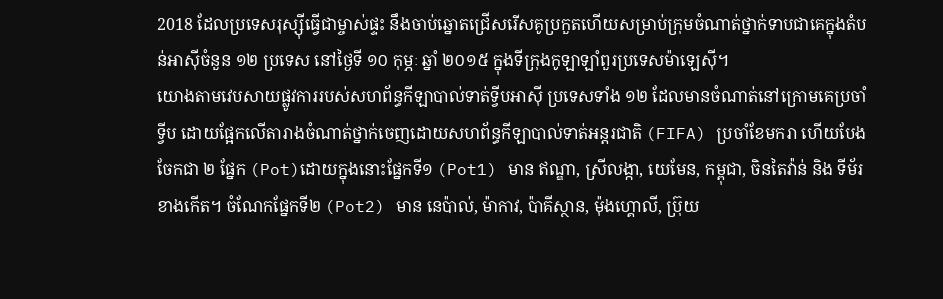2018 ដែលប្រទេសរុស្ស៊ីធ្វើជាម្ចាស់ផ្ទះ នឹងចាប់ឆ្នោតជ្រើសរើសគូប្រកួតហើយសម្រាប់ក្រុមចំណាត់ថ្នាក់ទាបជាគេក្នុងតំបន់អាស៊ីចំនួន ១២ ប្រទេស នៅថ្ងៃទី ១០ កុម្ភៈ ឆ្នាំ ២០១៥ ក្នុងទីក្រុងកូឡាឡាំពួរប្រទេសម៉ាឡេស៊ី។
យោងតាមវេបសាយផ្លូវការរបស់សហព័ន្ធកីឡាបាល់ទាត់ទ្វីបអាស៊ី ប្រទេសទាំង ១២ ដែលមានចំណាត់នៅក្រោមគេប្រចាំទ្វីប ដោយផ្អែកលើតារាងចំណាត់ថ្នាក់ចេញដោយសហព័ន្ធកីឡាបាល់ទាត់អន្តរជាតិ (FIFA) ប្រចាំខែមករា ហើយបែងចែកជា ២ ផ្នែក (Pot)ដោយក្នុងនោះផ្នែកទី១ (Pot1) មាន ឥណ្ឌា, ស្រីលង្កា, យេមែន, កម្ពុជា, ចិនតៃវ៉ាន់ និង ទីម័រខាងកើត។ ចំណែកផ្នែកទី២ (Pot2) មាន នេប៉ាល់, ម៉ាកាវ, ប៉ាគីស្ថាន, ម៉ុងហ្គោលី, ប្រ៊ុយ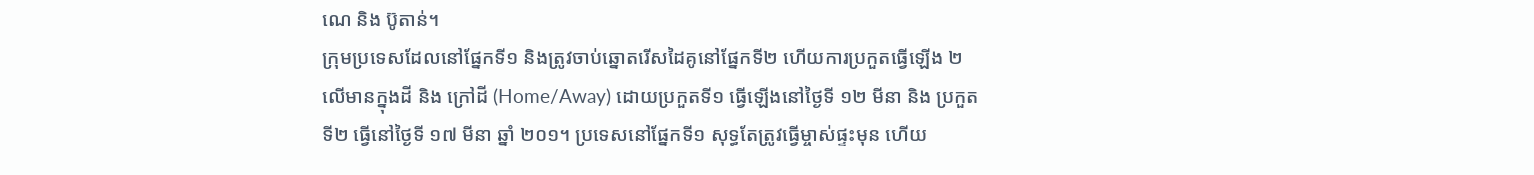ណេ និង ប៊ូតាន់។
ក្រុមប្រទេសដែលនៅផ្នែកទី១ និងត្រូវចាប់ឆ្នោតរើសដៃគូនៅផ្នែកទី២ ហើយការប្រកួតធ្វើឡើង ២ លើមានក្នុងដី និង ក្រៅដី (Home/Away) ដោយប្រកួតទី១ ធ្វើឡើងនៅថ្ងៃទី ១២ មីនា និង ប្រកួតទី២ ធ្វើនៅថ្ងៃទី ១៧ មីនា ឆ្នាំ ២០១។ ប្រទេសនៅផ្នែកទី១ សុទ្ធតែត្រូវធ្វើម្ចាស់ផ្ទះមុន ហើយ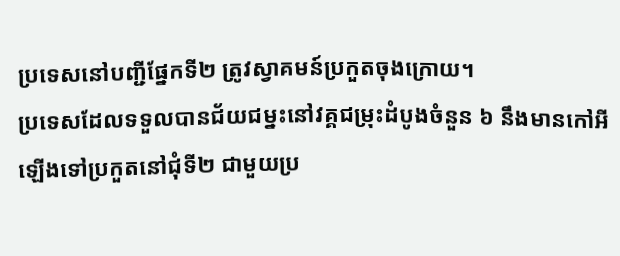ប្រទេសនៅបញ្ជីផ្នែកទី២ ត្រូវស្វាគមន៍ប្រកួតចុងក្រោយ។
ប្រទេសដែលទទួលបានជ័យជម្នះនៅវគ្គជម្រុះដំបូងចំនួន ៦ នឹងមានកៅអីឡើងទៅប្រកួតនៅជុំទី២ ជាមួយប្រ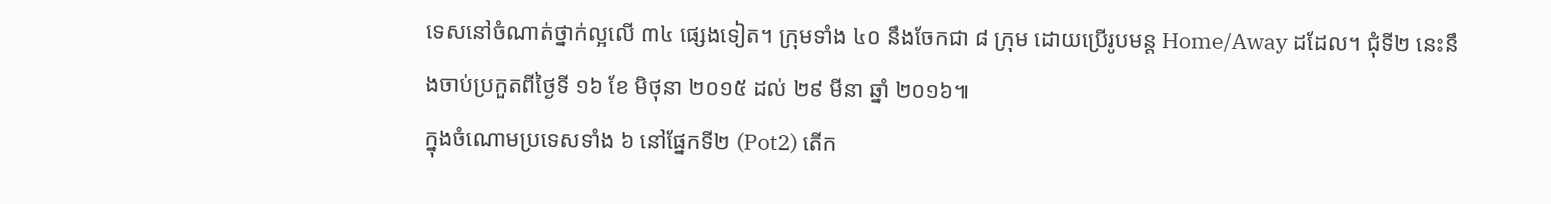ទេសនៅចំណាត់ថ្នាក់ល្អលើ ៣៤ ផ្សេងទៀត។ ក្រុមទាំង ៤០ នឹងចែកជា ៨ ក្រុម ដោយប្រើរូបមន្ត Home/Away ដដែល។ ជុំទី២ នេះនឹងចាប់ប្រកួតពីថ្ងៃទី ១៦ ខែ មិថុនា ២០១៥ ដល់ ២៩ មីនា ឆ្នាំ ២០១៦៕
ក្នុងចំណោមប្រទេសទាំង ៦ នៅផ្នែកទី២ (Pot2) តើក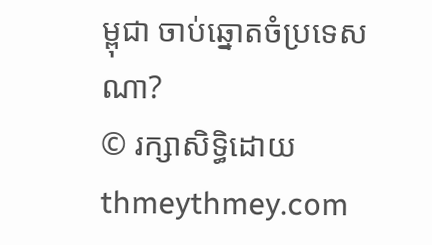ម្ពុជា ចាប់ឆ្នោតចំប្រទេសណា?
© រក្សាសិទ្ធិដោយ thmeythmey.com